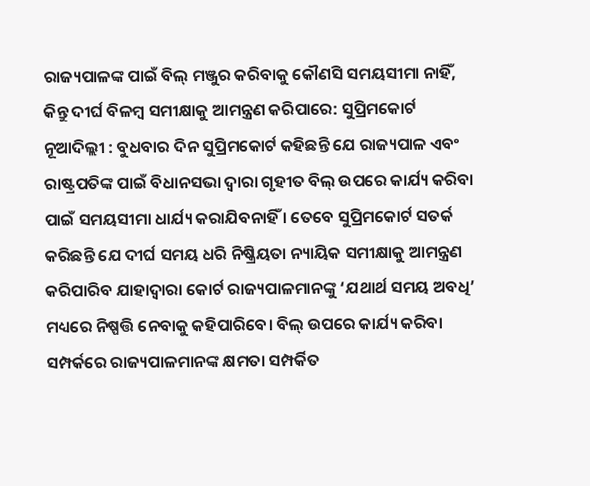ରାଜ୍ୟପାଳଙ୍କ ପାଇଁ ବିଲ୍ ମଞ୍ଜୁର କରିବାକୁ କୌଣସି ସମୟସୀମା ନାହିଁ, କିନ୍ତୁ ଦୀର୍ଘ ବିଳମ୍ବ ସମୀକ୍ଷାକୁ ଆମନ୍ତ୍ରଣ କରିପାରେ: ସୁପ୍ରିମକୋର୍ଟ
ନୂଆଦିଲ୍ଲୀ : ବୁଧବାର ଦିନ ସୁପ୍ରିମକୋର୍ଟ କହିଛନ୍ତି ଯେ ରାଜ୍ୟପାଳ ଏବଂ ରାଷ୍ଟ୍ରପତିଙ୍କ ପାଇଁ ବିଧାନସଭା ଦ୍ୱାରା ଗୃହୀତ ବିଲ୍ ଉପରେ କାର୍ଯ୍ୟ କରିବା ପାଇଁ ସମୟସୀମା ଧାର୍ଯ୍ୟ କରାଯିବନାହିଁ । ତେବେ ସୁପ୍ରିମକୋର୍ଟ ସତର୍କ କରିଛନ୍ତି ଯେ ଦୀର୍ଘ ସମୟ ଧରି ନିଷ୍କ୍ରିୟତା ନ୍ୟାୟିକ ସମୀକ୍ଷାକୁ ଆମନ୍ତ୍ରଣ କରିପାରିବ ଯାହାଦ୍ବାରା କୋର୍ଟ ରାଜ୍ୟପାଳମାନଙ୍କୁ ‘ଯଥାର୍ଥ ସମୟ ଅବଧି’ ମଧ୍ୟରେ ନିଷ୍ପତ୍ତି ନେବାକୁ କହିପାରିବେ। ବିଲ୍ ଉପରେ କାର୍ଯ୍ୟ କରିବା ସମ୍ପର୍କରେ ରାଜ୍ୟପାଳମାନଙ୍କ କ୍ଷମତା ସମ୍ପର୍କିତ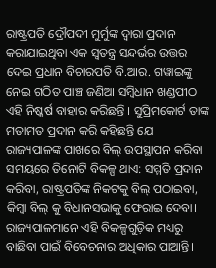ରାଷ୍ଟ୍ରପତି ଦ୍ରୌପଦୀ ମୁର୍ମୁଙ୍କ ଦ୍ୱାରା ପ୍ରଦାନ କରାଯାଇଥିବା ଏକ ସ୍ୱତନ୍ତ୍ର ସନ୍ଦର୍ଭର ଉତ୍ତର ଦେଇ ପ୍ରଧାନ ବିଚାରପତି ବି.ଆର. ଗୱାଇଙ୍କୁ ନେଇ ଗଠିତ ପାଞ୍ଚ ଜଣିଆ ସମ୍ବିଧାନ ଖଣ୍ଡପୀଠ ଏହି ନିଷ୍କର୍ଷ ବାହାର କରିଛନ୍ତି । ସୁପ୍ରିମକୋର୍ଟ ତାଙ୍କ ମତାମତ ପ୍ରଦାନ କରି କହିଛନ୍ତି ଯେ ରାଜ୍ୟପାଳଙ୍କ ପାଖରେ ବିଲ୍ ଉପସ୍ଥାପନ କରିବା ସମୟରେ ତିନୋଟି ବିକଳ୍ପ ଥାଏ: ସମ୍ମତି ପ୍ରଦାନ କରିବା, ରାଷ୍ଟ୍ରପତିଙ୍କ ନିକଟକୁ ବିଲ୍ ପଠାଇବା, କିମ୍ବା ବିଲ୍ କୁ ବିଧାନସଭାକୁ ଫେରାଇ ଦେବା। ରାଜ୍ୟପାଳମାନେ ଏହି ବିକଳ୍ପଗୁଡ଼ିକ ମଧ୍ୟରୁ ବାଛିବା ପାଇଁ ବିବେଚନାର ଅଧିକାର ପାଆନ୍ତି।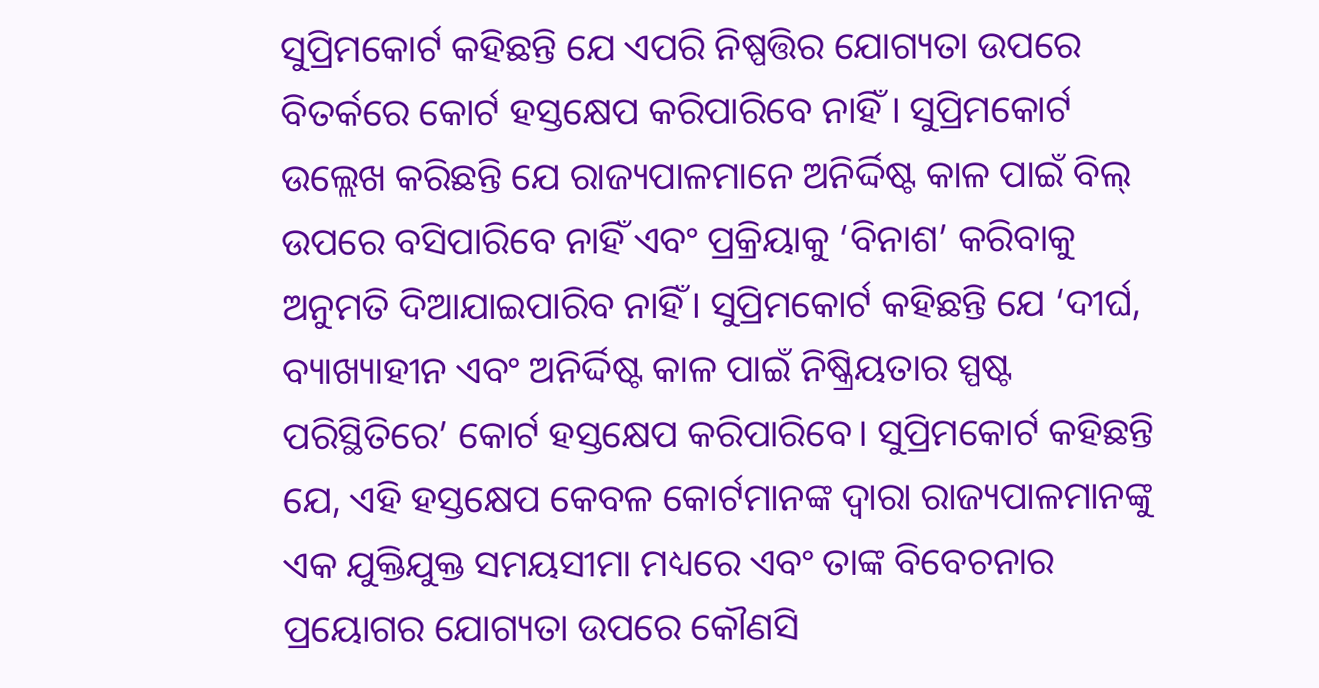ସୁପ୍ରିମକୋର୍ଟ କହିଛନ୍ତି ଯେ ଏପରି ନିଷ୍ପତ୍ତିର ଯୋଗ୍ୟତା ଉପରେ ବିତର୍କରେ କୋର୍ଟ ହସ୍ତକ୍ଷେପ କରିପାରିବେ ନାହିଁ । ସୁପ୍ରିମକୋର୍ଟ ଉଲ୍ଲେଖ କରିଛନ୍ତି ଯେ ରାଜ୍ୟପାଳମାନେ ଅନିର୍ଦ୍ଦିଷ୍ଟ କାଳ ପାଇଁ ବିଲ୍ ଉପରେ ବସିପାରିବେ ନାହିଁ ଏବଂ ପ୍ରକ୍ରିୟାକୁ ‘ବିନାଶ’ କରିବାକୁ ଅନୁମତି ଦିଆଯାଇପାରିବ ନାହିଁ। ସୁପ୍ରିମକୋର୍ଟ କହିଛନ୍ତି ଯେ ‘ଦୀର୍ଘ, ବ୍ୟାଖ୍ୟାହୀନ ଏବଂ ଅନିର୍ଦ୍ଦିଷ୍ଟ କାଳ ପାଇଁ ନିଷ୍କ୍ରିୟତାର ସ୍ପଷ୍ଟ ପରିସ୍ଥିତିରେ’ କୋର୍ଟ ହସ୍ତକ୍ଷେପ କରିପାରିବେ। ସୁପ୍ରିମକୋର୍ଟ କହିଛନ୍ତି ଯେ, ଏହି ହସ୍ତକ୍ଷେପ କେବଳ କୋର୍ଟମାନଙ୍କ ଦ୍ୱାରା ରାଜ୍ୟପାଳମାନଙ୍କୁ ଏକ ଯୁକ୍ତିଯୁକ୍ତ ସମୟସୀମା ମଧ୍ୟରେ ଏବଂ ତାଙ୍କ ବିବେଚନାର ପ୍ରୟୋଗର ଯୋଗ୍ୟତା ଉପରେ କୌଣସି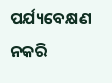ପର୍ଯ୍ୟବେକ୍ଷଣ ନକରି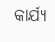କାର୍ଯ୍ୟ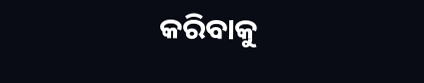କରିବାକୁ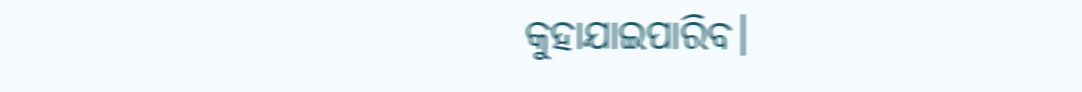କୁହାଯାଇପାରିବ।